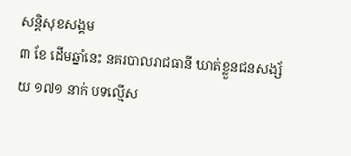សន្តិសុខសង្គម
៣ ខែ ដើមឆ្នាំនេះ នគរបាលរាជធានី ឃាត់ខ្លួនជនសង្ស័យ ១៧១ នាក់ បទល្មើស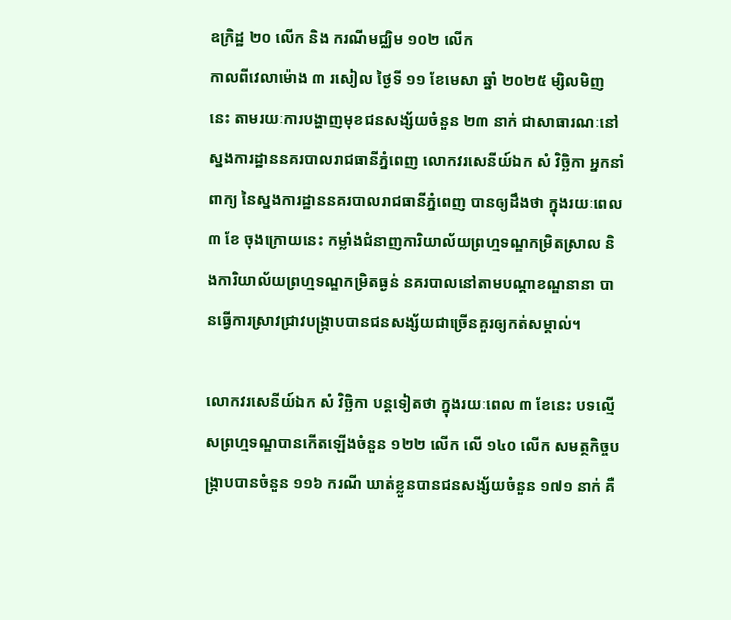ឧក្រិដ្ឋ ២០ លើក និង ករណីមជ្ឈិម ១០២ លើក
កាលពីវេលាម៉ោង ៣ រសៀល ថ្ងៃទី ១១ ខែមេសា ឆ្នាំ ២០២៥ ម្សិលមិញនេះ តាមរយៈការបង្ហាញមុខជនសង្ស័យចំនួន ២៣ នាក់ ជាសាធារណៈនៅស្នងការដ្ឋាននគរបាលរាជធានីភ្នំពេញ លោកវរសេនីយ៍ឯក សំ វិច្ឆិកា អ្នកនាំពាក្យ នៃស្នងការដ្ឋាននគរបាលរាជធានីភ្នំពេញ បានឲ្យដឹងថា ក្នុងរយៈពេល ៣ ខែ ចុងក្រោយនេះ កម្លាំងជំនាញការិយាល័យព្រហ្មទណ្ឌកម្រិតស្រាល និងការិយាល័យព្រហ្មទណ្ឌកម្រិតធ្ងន់ នគរបាលនៅតាមបណ្ដាខណ្ឌនានា បានធ្វើការស្រាវជ្រាវបង្ក្រាបបានជនសង្ស័យជាច្រើនគួរឲ្យកត់សម្គាល់។

លោកវរសេនីយ៍ឯក សំ វិច្ឆិកា បន្តទៀតថា ក្នុងរយៈពេល ៣ ខែនេះ បទល្មើសព្រហ្មទណ្ឌបានកើតឡើងចំនួន ១២២ លើក លើ ១៤០ លើក សមត្ថកិច្ចបង្ក្រាបបានចំនួន ១១៦ ករណី ឃាត់ខ្លួនបានជនសង្ស័យចំនួន ១៧១ នាក់ គឺ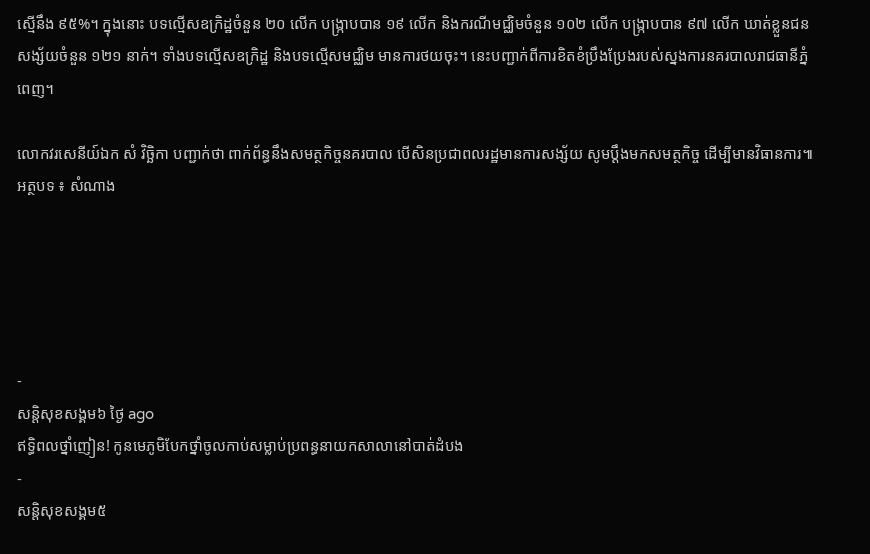ស្មើនឹង ៩៥%។ ក្នុងនោះ បទល្មើសឧក្រិដ្ឋចំនួន ២០ លើក បង្ក្រាបបាន ១៩ លើក និងករណីមជ្ឈិមចំនួន ១០២ លើក បង្ក្រាបបាន ៩៧ លើក ឃាត់ខ្លួនជនសង្ស័យចំនួន ១២១ នាក់។ ទាំងបទល្មើសឧក្រិដ្ឋ និងបទល្មើសមជ្ឈិម មានការថយចុះ។ នេះបញ្ជាក់ពីការខិតខំប្រឹងប្រែងរបស់ស្នងការនគរបាលរាជធានីភ្នំពេញ។

លោកវរសេនីយ៍ឯក សំ វិច្ឆិកា បញ្ជាក់ថា ពាក់ព័ន្ធនឹងសមត្ថកិច្ចនគរបាល បើសិនប្រជាពលរដ្ឋមានការសង្ស័យ សូមប្ដឹងមកសមត្ថកិច្ច ដើម្បីមានវិធានការ៕
អត្ថបទ ៖ សំណាង





-
សន្តិសុខសង្គម៦ ថ្ងៃ ago
ឥទ្ធិពលថ្នាំញៀន! កូនមេភូមិបែកថ្នាំចូលកាប់សម្លាប់ប្រពន្ធនាយកសាលានៅបាត់ដំបង
-
សន្តិសុខសង្គម៥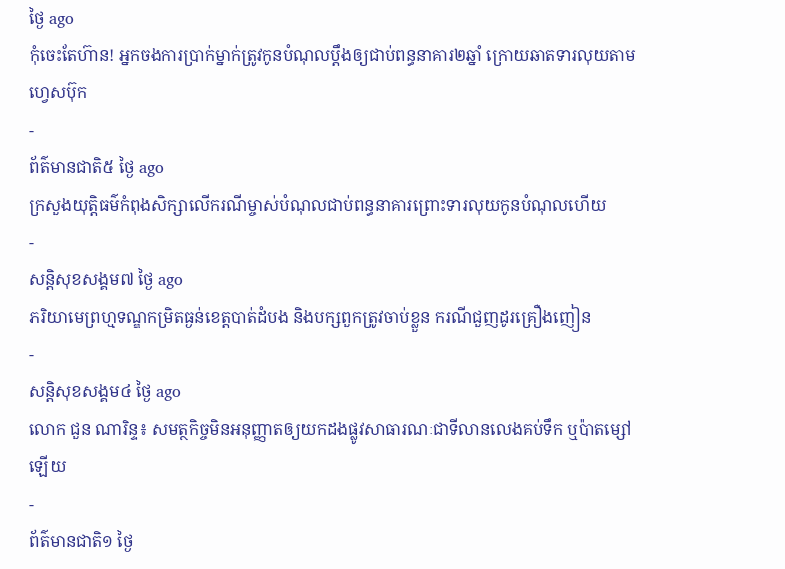ថ្ងៃ ago
កុំចេះតែហ៊ាន! អ្នកចងការប្រាក់ម្នាក់ត្រូវកូនបំណុលប្ដឹងឲ្យជាប់ពន្ធនាគារ២ឆ្នាំ ក្រោយឆាតទារលុយតាមហ្វេសប៊ុក
-
ព័ត៌មានជាតិ៥ ថ្ងៃ ago
ក្រសួងយុត្តិធម៌កំពុងសិក្សាលើករណីម្ចាស់បំណុលជាប់ពន្ធនាគារព្រោះទារលុយកូនបំណុលហើយ
-
សន្តិសុខសង្គម៧ ថ្ងៃ ago
ភរិយាមេព្រហ្មទណ្ឌកម្រិតធ្ងន់ខេត្តបាត់ដំបង និងបក្សពួកត្រូវចាប់ខ្លួន ករណីជួញដូរគ្រឿងញៀន
-
សន្តិសុខសង្គម៤ ថ្ងៃ ago
លោក ជួន ណារិន្ទ៖ សមត្ថកិច្ចមិនអនុញ្ញាតឲ្យយកដងផ្លូវសាធារណៈជាទីលានលេងគប់ទឹក ឬប៉ាតម្សៅឡើយ
-
ព័ត៌មានជាតិ១ ថ្ងៃ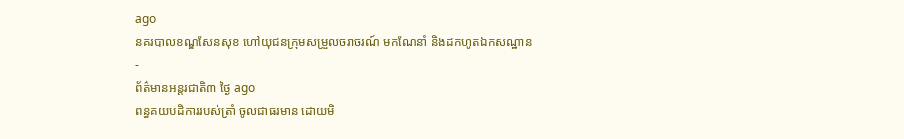ago
នគរបាលខណ្ឌសែនសុខ ហៅយុជនក្រុមសម្រួលចរាចរណ៍ មកណែនាំ និងដកហូតឯកសណ្ឋាន
-
ព័ត៌មានអន្ដរជាតិ៣ ថ្ងៃ ago
ពន្ធគយបដិការរបស់ត្រាំ ចូលជាធរមាន ដោយមិ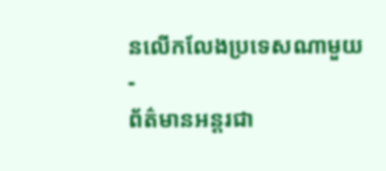នលើកលែងប្រទេសណាមួយ
-
ព័ត៌មានអន្ដរជា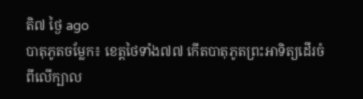តិ៧ ថ្ងៃ ago
បាតុភូតចម្លែក៖ ខេត្តថៃទាំង៧៧ កើតបាតុភូតព្រះអាទិត្យដើរចំពីលើក្បាល